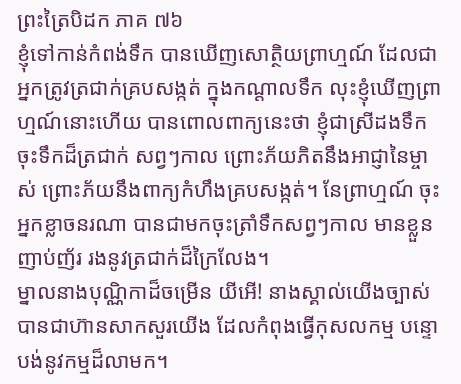ព្រះត្រៃបិដក ភាគ ៧៦
ខ្ញុំទៅកាន់កំពង់ទឹក បានឃើញសោត្ថិយព្រាហ្មណ៍ ដែលជាអ្នកត្រូវត្រជាក់គ្របសង្កត់ ក្នុងកណ្តាលទឹក លុះខ្ញុំឃើញព្រាហ្មណ៍នោះហើយ បានពោលពាក្យនេះថា ខ្ញុំជាស្រីដងទឹក ចុះទឹកដ៏ត្រជាក់ សព្វៗកាល ព្រោះភ័យភិតនឹងអាជ្ញានៃម្ចាស់ ព្រោះភ័យនឹងពាក្យកំហឹងគ្របសង្កត់។ នែព្រាហ្មណ៍ ចុះអ្នកខ្លាចនរណា បានជាមកចុះត្រាំទឹកសព្វៗកាល មានខ្លួនញាប់ញ័រ រងនូវត្រជាក់ដ៏ក្រៃលែង។
ម្នាលនាងបុណ្ណិកាដ៏ចម្រើន យីអើ! នាងស្គាល់យើងច្បាស់ បានជាហ៊ានសាកសួរយើង ដែលកំពុងធ្វើកុសលកម្ម បន្ទោបង់នូវកម្មដ៏លាមក។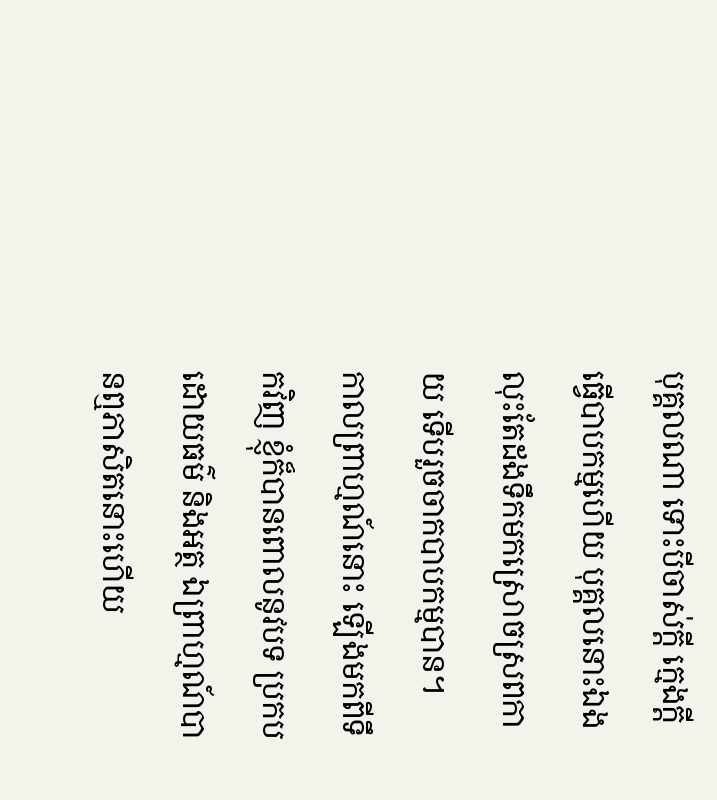បុគ្គលណា ទោះបីចាស់ក្តី ក្មេងក្តី ធ្វើបាបកម្មហើយ បុគ្គលនោះឯង លុះតែដងទឹកមកស្រោចស្រពកាយ ទើបរួចចាកបាបកម្មបាន។
កាលព្រាហ្មណ៍នោះ ឡើងមកពីទឹកវិញ ខ្ញុំក៏បានពោលនូវបទ ប្រកបដោយធម៌ និងអត្ថ ឯព្រាហ្មណ៍បានឮភាសិតនោះហើយ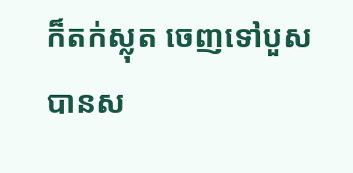ក៏តក់ស្លុត ចេញទៅបួស បានស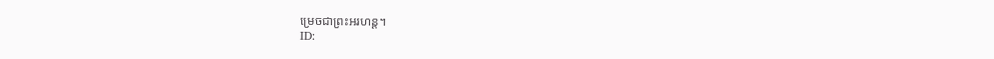ម្រេចជាព្រះអរហន្ត។
ID: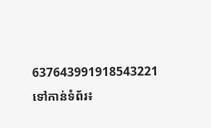637643991918543221
ទៅកាន់ទំព័រ៖